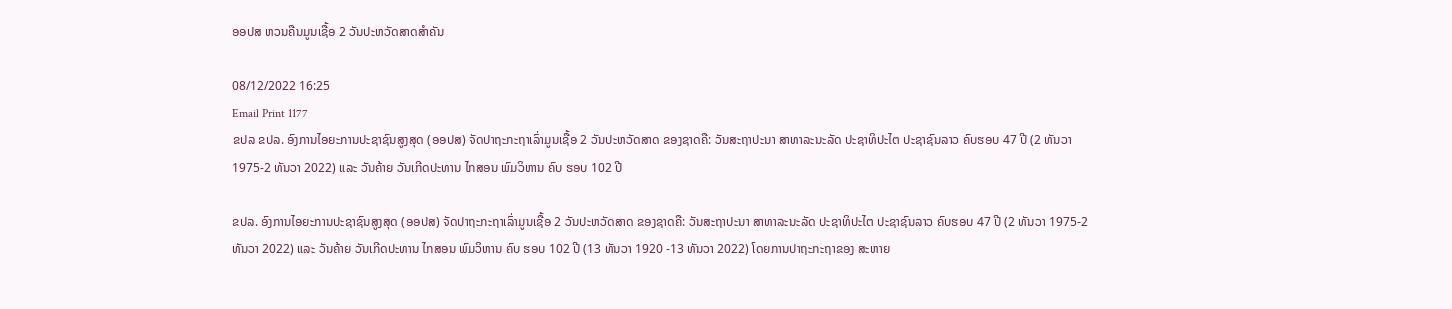ອອປສ ຫວນຄືນມູນເຊື້ອ 2 ວັນປະຫວັດສາດສໍາຄັນ

08/12/2022 16:25
Email Print 1177
ຂປລ ຂປລ. ອົງການໄອຍະການປະຊາຊົນສູງສຸດ (ອອປສ) ຈັດປາຖະກະຖາເລົ່າມູນເຊື້ອ 2 ວັນປະຫວັດສາດ ຂອງຊາດຄື: ວັນສະຖາປະນາ ສາທາລະນະລັດ ປະຊາທິປະໄຕ ປະຊາຊົນລາວ ຄົບຮອບ 47 ປີ (2 ທັນວາ 1975-2 ທັນວາ 2022) ແລະ ວັນຄ້າຍ ວັນເກີດປະທານ ໄກສອນ ພົມວິຫານ ຄົບ ຮອບ 102 ປີ

ຂປລ. ອົງການໄອຍະການປະຊາຊົນສູງສຸດ (ອອປສ) ຈັດປາຖະກະຖາເລົ່າມູນເຊື້ອ 2 ວັນປະຫວັດສາດ ຂອງຊາດຄື: ວັນສະຖາປະນາ ສາທາລະນະລັດ ປະຊາທິປະໄຕ ປະຊາຊົນລາວ ຄົບຮອບ 47 ປີ (2 ທັນວາ 1975-2 ທັນວາ 2022) ແລະ ວັນຄ້າຍ ວັນເກີດປະທານ ໄກສອນ ພົມວິຫານ ຄົບ ຮອບ 102 ປີ (13 ທັນວາ 1920 -13 ທັນວາ 2022) ໂດຍການປາຖະກະຖາຂອງ ສະຫາຍ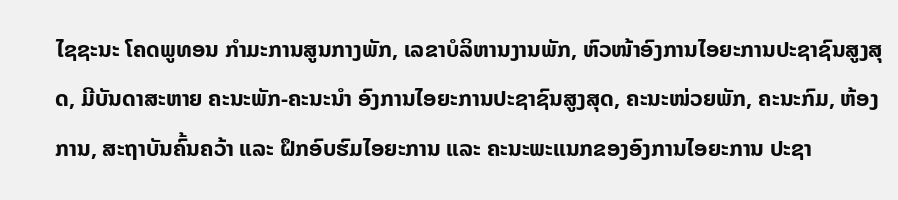ໄຊຊະນະ ໂຄດພູທອນ ກໍາມະການສູນກາງພັກ, ເລຂາບໍລິຫານງານພັກ, ຫົວໜ້າອົງການໄອຍະການປະຊາຊົນສູງສຸດ, ມີບັນດາສະຫາຍ ຄະນະພັກ-ຄະນະນໍາ ອົງການໄອຍະການປະຊາຊົນສູງສຸດ, ຄະນະໜ່ວຍພັກ, ຄະນະກົມ, ຫ້ອງການ, ສະຖາບັນຄົ້ນຄວ້າ ແລະ ຝຶກອົບຮົມໄອຍະການ ແລະ ຄະນະພະແນກຂອງອົງການໄອຍະການ ປະຊາ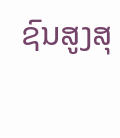ຊົນສູງສຸ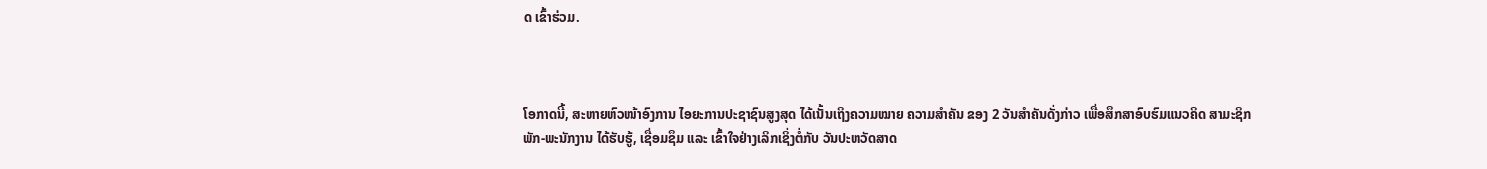ດ ເຂົ້າຮ່ວມ.



ໂອກາດນີ້, ສະຫາຍຫົວໜ້າອົງການ ໄອຍະການປະຊາຊົນສູງສຸດ ໄດ້ເນັ້ນເຖິງຄວາມໝາຍ ຄວາມສໍາຄັນ ຂອງ 2 ວັນສໍາຄັນດັ່ງກ່າວ ເພື່ອສຶກສາອົບຮົມແນວຄິດ ສາມະຊິກພັກ-ພະນັກງານ ໄດ້ຮັບຮູ້, ເຊື່ອມຊຶມ ແລະ ເຂົ້າໃຈຢ່າງເລິກເຊິ່ງຕໍ່ກັບ ວັນປະຫວັດສາດ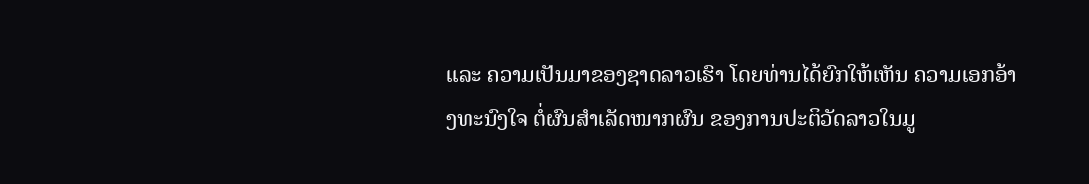ແລະ ຄວາມເປັນມາຂອງຊາດລາວເຮົາ ໂດຍທ່ານໄດ້ຍົກໃຫ້ເຫັນ ຄວາມເອກອ້າງທະນົງໃຈ ຕໍ່ຜົນສໍາເລັດໜາກຜົນ ຂອງການປະຕິວັດລາວໃນມູ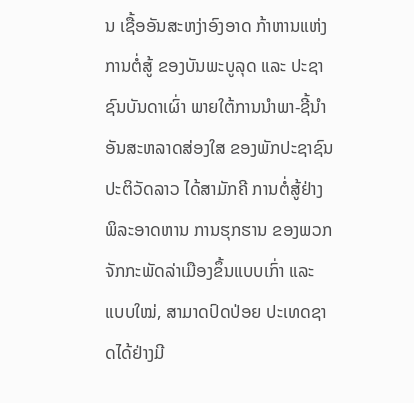ນ ເຊື້ອອັນສະຫງ່າອົງອາດ ກ້າຫານແຫ່ງການຕໍ່ສູ້ ຂອງບັນພະບູລຸດ ແລະ ປະຊາຊົນບັນດາເຜົ່າ ພາຍໃຕ້ການນໍາພາ-ຊີ້ນໍາ ອັນສະຫລາດສ່ອງໃສ ຂອງພັກປະຊາຊົນ ປະຕິວັດລາວ ໄດ້ສາມັກຄີ ການຕໍ່ສູ້ຢ່າງພິລະອາດຫານ ການຮຸກຮານ ຂອງພວກຈັກກະພັດລ່າເມືອງຂຶ້ນແບບເກົ່າ ແລະ ແບບໃໝ່, ສາມາດປົດປ່ອຍ ປະເທດຊາດໄດ້ຢ່າງມີ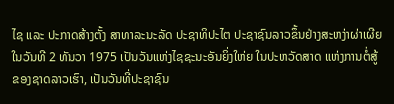ໄຊ ແລະ ປະກາດສ້າງຕັ້ງ ສາທາລະນະລັດ ປະຊາທິປະໄຕ ປະຊາຊົນລາວຂຶ້ນຢ່າງສະຫງ່າຜ່າເຜີຍ ໃນວັນທີ 2 ທັນວາ 1975 ເປັນວັນແຫ່ງໄຊຊະນະອັນຍິ່ງໃຫ່ຍ ໃນປະຫວັດສາດ ແຫ່ງການຕໍ່ສູ້ຂອງຊາດລາວເຮົາ, ເປັນວັນທີ່ປະຊາຊົນ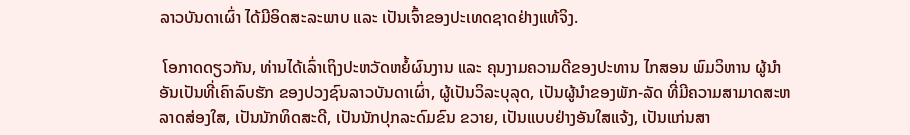ລາວບັນດາເຜົ່າ ໄດ້ມີອິດສະລະພາບ ແລະ ເປັນເຈົ້າຂອງປະເທດຊາດຢ່າງແທ້ຈິງ.

 ໂອກາດດຽວກັນ, ທ່ານໄດ້ເລົ່າເຖິງປະຫວັດຫຍໍ້ຜົນງານ ແລະ ຄຸນງາມຄວາມດີຂອງປະທານ ໄກສອນ ພົມວິຫານ ຜູ້ນໍາອັນເປັນທີ່ເຄົາລົບຮັກ ຂອງປວງຊົນລາວບັນດາເຜົ່າ, ຜູ້ເປັນວິລະບຸລຸດ, ເປັນຜູ້ນໍາຂອງພັກ-ລັດ ທີ່ມີຄວາມສາມາດສະຫລາດສ່ອງໃສ, ເປັນນັກທິດສະດີ, ເປັນນັກປຸກລະດົມຂົນ ຂວາຍ, ເປັນແບບຢ່າງອັນໃສແຈ້ງ, ເປັນແກ່ນສາ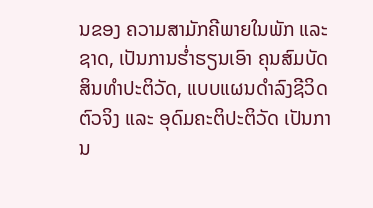ນຂອງ ຄວາມສາມັກຄີພາຍໃນພັກ ແລະ ຊາດ, ເປັນການຮໍ່າຮຽນເອົາ ຄຸນສົມບັດສິນທໍາປະຕິວັດ, ແບບແຜນດໍາລົງຊີວິດຕົວຈິງ ແລະ ອຸດົມຄະຕິປະຕິວັດ ເປັນການ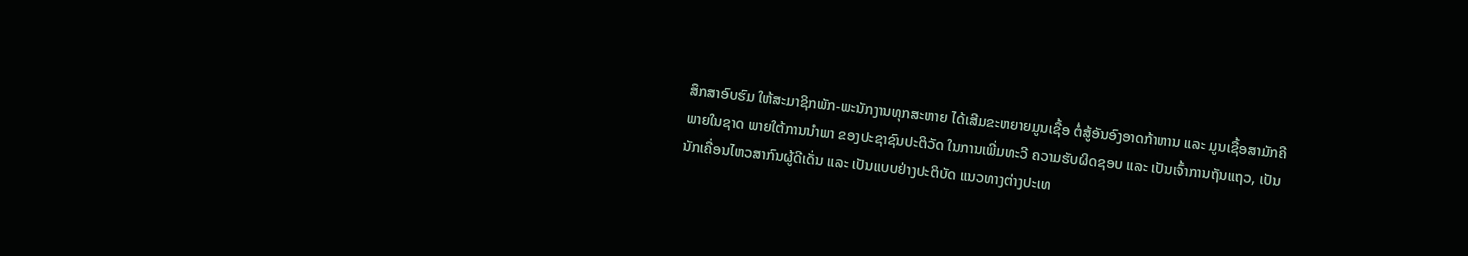ສຶກສາອົບຮົມ ໃຫ້ສະມາຊິກພັກ-ພະນັກງານທຸກສະຫາຍ ໄດ້ເສີມຂະຫຍາຍມູນເຊື້ອ ຕໍ່ສູ້ອັນອົງອາດກ້າຫານ ແລະ ມູນເຊື້ອສາມັກຄີພາຍໃນຊາດ ພາຍໃຕ້ການນໍາພາ ຂອງປະຊາຊົນປະຕິວັດ ໃນການເພີ່ມທະວີ ຄວາມຮັບຜິດຊອບ ແລະ ເປັນເຈົ້າການຖັນແຖວ, ເປັນນັກເຄື່ອນໄຫວສາກົນຜູ້ດີເດັ່ນ ແລະ ເປັນແບບຢ່າງປະຕິບັດ ແນວທາງຕ່າງປະເທ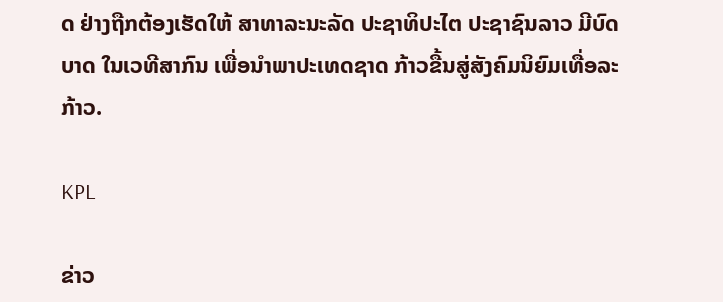ດ ຢ່າງຖືກຕ້ອງເຮັດໃຫ້ ສາທາລະນະລັດ ປະຊາທິປະໄຕ ປະຊາຊົນລາວ ມີບົດບາດ ໃນເວທີສາກົນ ເພື່ອນໍາພາປະເທດຊາດ ກ້າວຂື້ນສູ່ສັງຄົມນິຍົມເທື່ອລະກ້າວ.

KPL

ຂ່າວ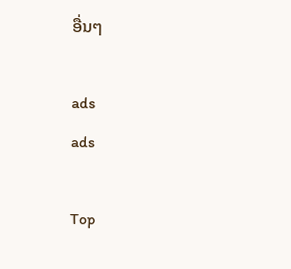ອື່ນໆ

ads
ads

Top